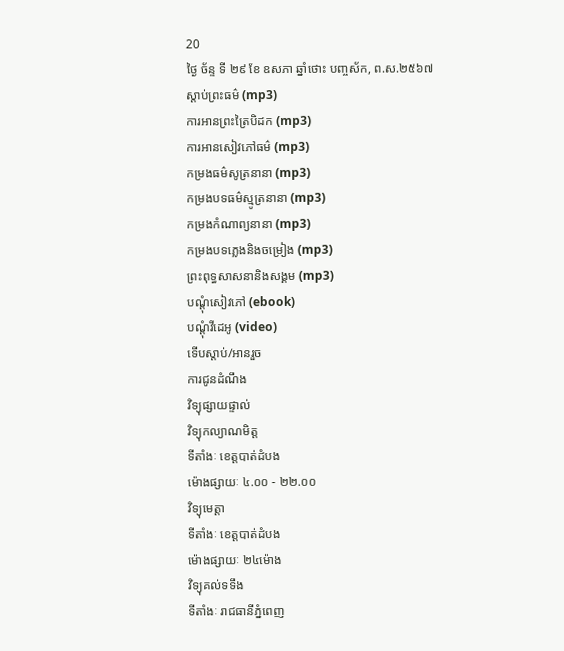20
ថ្ងៃ ច័ន្ទ ទី ២៩ ខែ ឧសភា ឆ្នាំថោះ បញ្ចស័ក, ព.ស.២៥៦៧
ស្តាប់ព្រះធម៌ (mp3)
ការអានព្រះត្រៃបិដក (mp3)
ការអានសៀវភៅធម៌ (mp3)
កម្រងធម៌សូត្រនានា (mp3)
កម្រងបទធម៌ស្មូត្រនានា (mp3)
កម្រងកំណាព្យនានា (mp3)
កម្រងបទភ្លេងនិងចម្រៀង (mp3)
ព្រះពុទ្ធសាសនានិងសង្គម (mp3)
បណ្តុំសៀវភៅ (ebook)
បណ្តុំវីដេអូ (video)
ទើបស្តាប់/អានរួច
ការជូនដំណឹង
វិទ្យុផ្សាយផ្ទាល់
វិទ្យុកល្យាណមិត្ត
ទីតាំងៈ ខេត្តបាត់ដំបង
ម៉ោងផ្សាយៈ ៤.០០ - ២២.០០
វិទ្យុមេត្តា
ទីតាំងៈ ខេត្តបាត់ដំបង
ម៉ោងផ្សាយៈ ២៤ម៉ោង
វិទ្យុគល់ទទឹង
ទីតាំងៈ រាជធានីភ្នំពេញ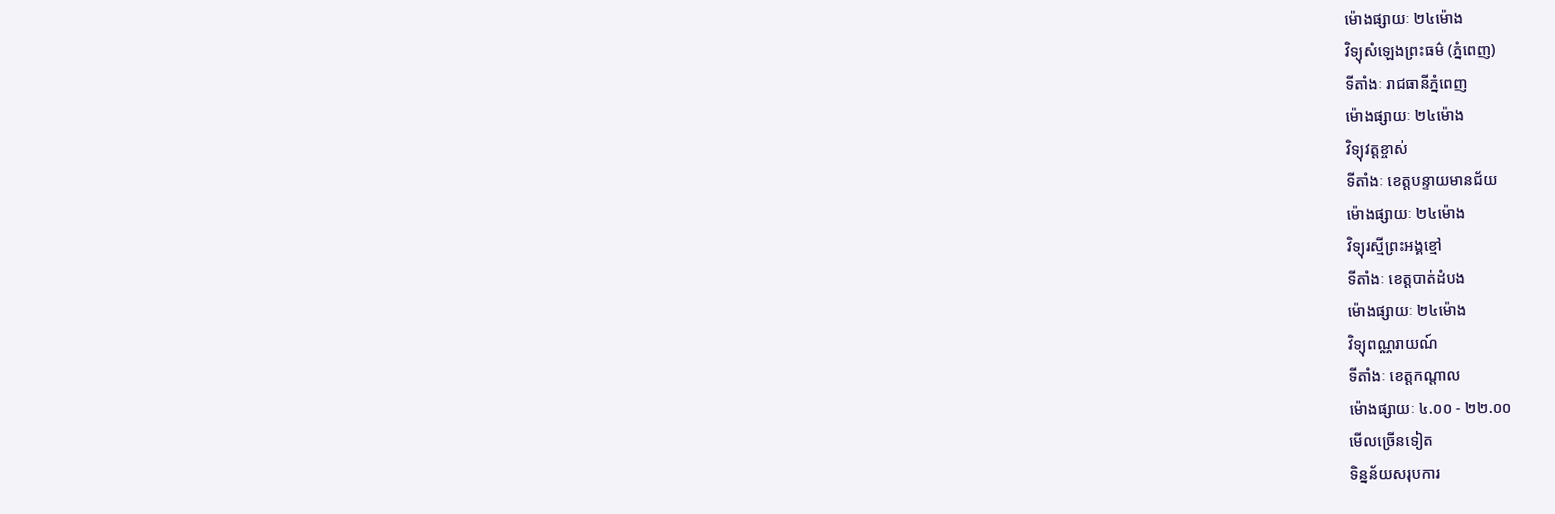ម៉ោងផ្សាយៈ ២៤ម៉ោង
វិទ្យុសំឡេងព្រះធម៌ (ភ្នំពេញ)
ទីតាំងៈ រាជធានីភ្នំពេញ
ម៉ោងផ្សាយៈ ២៤ម៉ោង
វិទ្យុវត្តខ្ចាស់
ទីតាំងៈ ខេត្តបន្ទាយមានជ័យ
ម៉ោងផ្សាយៈ ២៤ម៉ោង
វិទ្យុរស្មីព្រះអង្គខ្មៅ
ទីតាំងៈ ខេត្តបាត់ដំបង
ម៉ោងផ្សាយៈ ២៤ម៉ោង
វិទ្យុពណ្ណរាយណ៍
ទីតាំងៈ ខេត្តកណ្តាល
ម៉ោងផ្សាយៈ ៤.០០ - ២២.០០
មើលច្រើនទៀត
ទិន្នន័យសរុបការ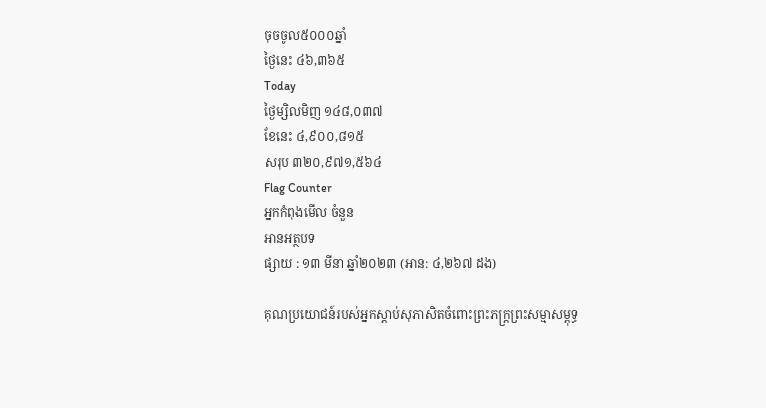ចុចចូល៥០០០ឆ្នាំ
ថ្ងៃនេះ ៤៦,៣៦៥
Today
ថ្ងៃម្សិលមិញ ១៤៨,០៣៧
ខែនេះ ៤,៩០០,៨១៥
សរុប ៣២០,៩៧១,៥៦៤
Flag Counter
អ្នកកំពុងមើល ចំនួន
អានអត្ថបទ
ផ្សាយ : ១៣ មីនា ឆ្នាំ២០២៣ (អាន: ៤,២៦៧ ដង)

គុណប្រយោជន៍របស់អ្នកស្ដាប់សុភាសិតចំពោះព្រះភក្រ្តព្រះសម្មាសម្ពុទ្ធ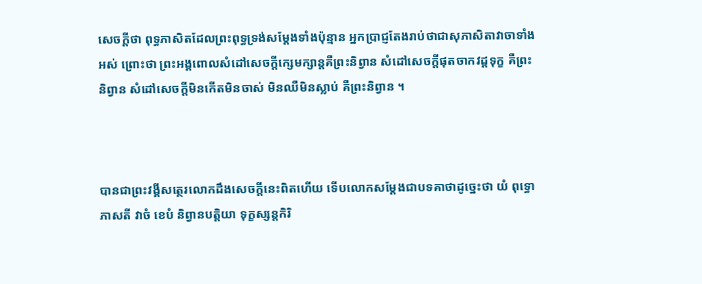សេចក្ដីថា ពុទ្ធភាសិតដែលព្រះពុទ្ធទ្រង់សម្ដែងទាំងប៉ុន្មាន អ្នកប្រាជ្ញតែងរាប់ថាជាសុភាសិតាវាចាទាំងអស់ ព្រោះថា ព្រះអង្គពោលសំដៅសេចក្ដីក្សេមក្សាន្តគឺព្រះនិព្វាន សំដៅសេចក្ដីផុតចាកវដ្ដទុក្ខ គឺព្រះនិព្វាន សំដៅសេចក្ដីមិនកើតមិនចាស់ មិនឈឺមិនស្លាប់ គឺព្រះនិព្វាន ។



បានជាព្រះវង្គីសត្ថេរលោកដឹងសេចក្ដីនេះពិតហើយ ទើបលោកសម្ដែងជាបទគាថាដូច្នេះថា យំ ពុទ្ធោ ភាសតី វាចំ ខេបំ និព្វានបត្តិយា ទុក្ខស្សន្តកិរិ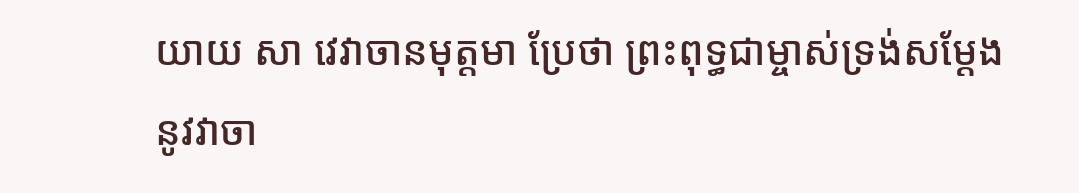យាយ សា វេវាចានមុត្តមា ប្រែថា ព្រះពុទ្ធជាម្ចាស់ទ្រង់សម្ដែងនូវវាចា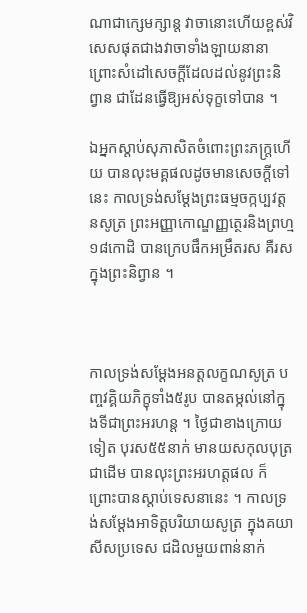ណាជាក្សេមក្សាន្ត វាចានោះហើយខ្ពស់វិសេសផុតជាងវាចាទាំងឡាយនានា ព្រោះសំដៅសេចក្ដីដែលដល់នូវព្រះនិព្វាន ជាដែនធ្វើឱ្យអស់ទុក្ខទៅបាន ។

ឯអ្នកស្ដាប់សុភាសិតចំពោះព្រះភក្រ្តហើយ បានលុះមគ្គផលដូចមានសេចក្ដីទៅនេះ កាលទ្រង់សម្ដែងព្រះធម្មចក្កប្បវត្តនសូត្រ ព្រះអញ្ញាកោណ្ឌញ្ញត្ថេរនិងព្រហ្ម១៨កោដិ បានក្រេបផឹកអម្រឹតរស គឺរសក្នុងព្រះនិព្វាន ។



កាលទ្រង់សម្ដែងអនត្តលក្ខណសូត្រ បញ្ចវគ្គិយភិក្ខុទាំង៥រូប បានតម្កល់នៅក្នុងទីជាព្រះអរហន្ត ។ ថ្ងៃជាខាងក្រោយទៀត បុរស៥៥នាក់ មានយសកុលបុត្រជាដើម បានលុះព្រះអរហត្តផល ក៏ព្រោះបានស្ដាប់ទេសនានេះ ។ កាលទ្រង់សម្ដែងអាទិត្តបរិយាយសូត្រ ក្នុងគយាសីសប្រទេស ជដិលមួយពាន់នាក់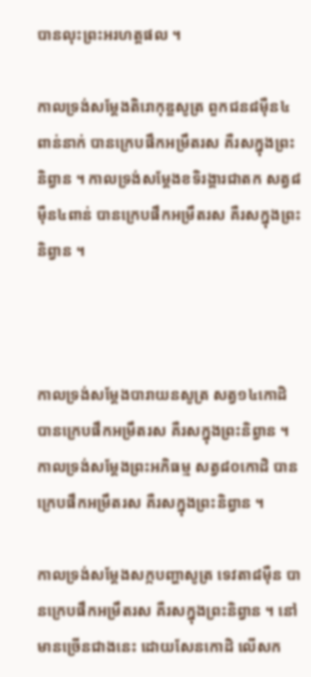បានលុះព្រះអរហត្តផល ។

កាលទ្រង់សម្ដែងតិរោកុឌ្ឌសូត្រ ពួកជន៨ម៉ឺន៤ពាន់នាក់ បានក្រេបផឹកអម្រឹតរស គឺរសក្នុងព្រះនិព្វាន ។ កាលទ្រង់សម្ដែងខទិរង្គារជាតក សត្វ៨ម៉ឺន៤ពាន់ បានក្រេបផឹកអម្រឹតរស គឺរសក្នុងព្រះនិព្វាន ។



កាលទ្រង់សម្ដែងបារាយនសូត្រ សត្វ១៤កោដិ បានក្រេបផឹកអម្រឹតរស គឺរសក្នុងព្រះនិព្វាន ។ កាលទ្រង់សម្ដែងព្រះអភិធម្ម សត្វ៨០កោដិ បានក្រេបផឹកអម្រឹតរស គឺរសក្នុងព្រះនិព្វាន ។

កាលទ្រង់សម្ដែងសក្កបញ្ហាសូត្រ ទេវតា៨ម៉ឺន បានក្រេបផឹកអម្រឹតរស គឺរសក្នុងព្រះនិព្វាន ។ នៅមានច្រើនជាងនេះ ដោយសែនកោដិ លើសក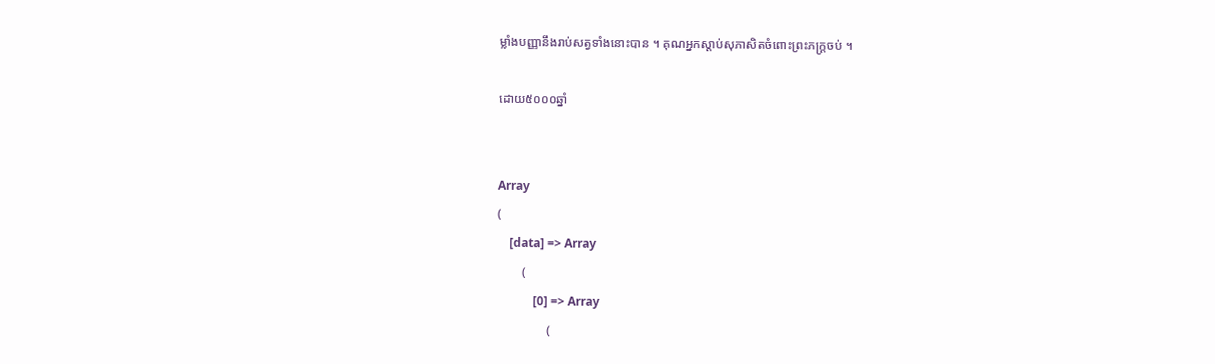ម្លាំងបញ្ញានឹងរាប់សត្វទាំងនោះបាន ។ គុណអ្នកស្ដាប់សុភាសិតចំពោះព្រះភក្ត្រចប់ ។

ដោយ៥០០០ឆ្នាំ


Array
(
    [data] => Array
        (
            [0] => Array
                (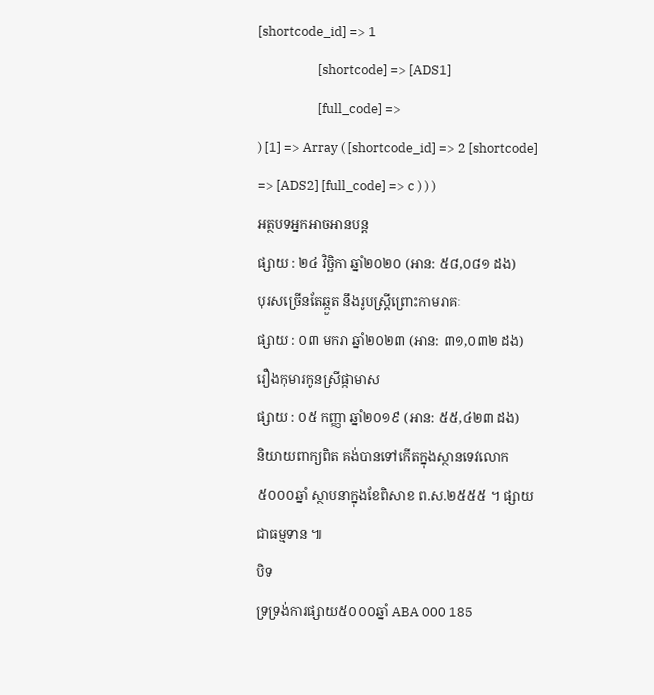[shortcode_id] => 1
                    [shortcode] => [ADS1]
                    [full_code] =>
) [1] => Array ( [shortcode_id] => 2 [shortcode] => [ADS2] [full_code] => c ) ) )
អត្ថបទអ្នកអាចអានបន្ត
ផ្សាយ : ២៤ វិច្ឆិកា ឆ្នាំ២០២០ (អាន: ៥៨,០៨១ ដង)
បុរសច្រើនតែឆ្កួត នឹងរូបស្រ្តីព្រោះកាមរាគៈ
ផ្សាយ : ០៣ មករា ឆ្នាំ២០២៣ (អាន: ៣១,០៣២ ដង)
រឿងកុមារកូនស្រីផ្កាមាស
ផ្សាយ : ០៥ កញ្ញា ឆ្នាំ២០១៩ (អាន: ៥៥,៤២៣ ដង)
និយាយពាក្យពិត គង់បានទៅកើតក្នុងស្ថានទេវលោក
៥០០០ឆ្នាំ ស្ថាបនាក្នុងខែពិសាខ ព.ស.២៥៥៥ ។ ផ្សាយជាធម្មទាន ៕
បិទ
ទ្រទ្រង់ការផ្សាយ៥០០០ឆ្នាំ ABA 000 185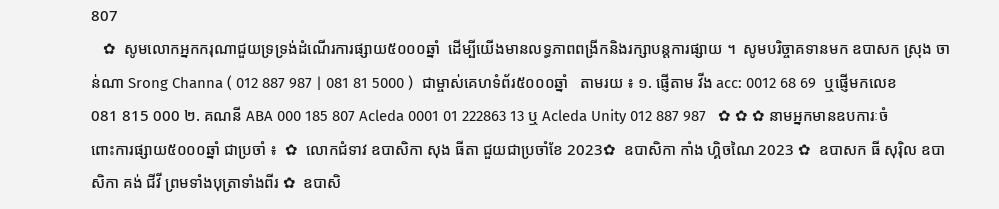807
   ✿  សូមលោកអ្នកករុណាជួយទ្រទ្រង់ដំណើរការផ្សាយ៥០០០ឆ្នាំ  ដើម្បីយើងមានលទ្ធភាពពង្រីកនិងរក្សាបន្តការផ្សាយ ។  សូមបរិច្ចាគទានមក ឧបាសក ស្រុង ចាន់ណា Srong Channa ( 012 887 987 | 081 81 5000 )  ជាម្ចាស់គេហទំព័រ៥០០០ឆ្នាំ   តាមរយ ៖ ១. ផ្ញើតាម វីង acc: 0012 68 69  ឬផ្ញើមកលេខ 081 815 000 ២. គណនី ABA 000 185 807 Acleda 0001 01 222863 13 ឬ Acleda Unity 012 887 987   ✿ ✿ ✿ នាមអ្នកមានឧបការៈចំពោះការផ្សាយ៥០០០ឆ្នាំ ជាប្រចាំ ៖  ✿  លោកជំទាវ ឧបាសិកា សុង ធីតា ជួយជាប្រចាំខែ 2023✿  ឧបាសិកា កាំង ហ្គិចណៃ 2023 ✿  ឧបាសក ធី សុរ៉ិល ឧបាសិកា គង់ ជីវី ព្រមទាំងបុត្រាទាំងពីរ ✿  ឧបាសិ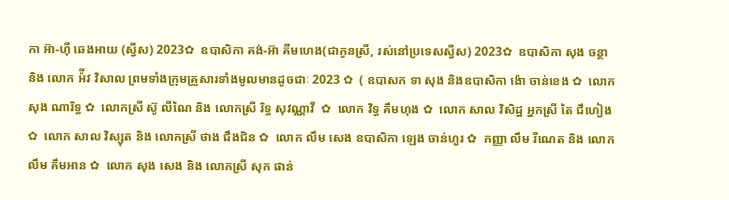កា អ៊ា-ហុី ឆេងអាយ (ស្វីស) 2023✿  ឧបាសិកា គង់-អ៊ា គីមហេង(ជាកូនស្រី, រស់នៅប្រទេសស្វីស) 2023✿  ឧបាសិកា សុង ចន្ថា និង លោក អ៉ីវ វិសាល ព្រមទាំងក្រុមគ្រួសារទាំងមូលមានដូចជាៈ 2023 ✿  ( ឧបាសក ទា សុង និងឧបាសិកា ង៉ោ ចាន់ខេង ✿  លោក សុង ណារិទ្ធ ✿  លោកស្រី ស៊ូ លីណៃ និង លោកស្រី រិទ្ធ សុវណ្ណាវី  ✿  លោក វិទ្ធ គឹមហុង ✿  លោក សាល វិសិដ្ឋ អ្នកស្រី តៃ ជឹហៀង ✿  លោក សាល វិស្សុត និង លោកស្រី ថាង ជឹងជិន ✿  លោក លឹម សេង ឧបាសិកា ឡេង ចាន់ហួរ ✿  កញ្ញា លឹម រីណេត និង លោក លឹម គឹមអាន ✿  លោក សុង សេង និង លោកស្រី សុក ផាន់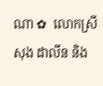ណា ✿  លោកស្រី សុង ដាលីន និង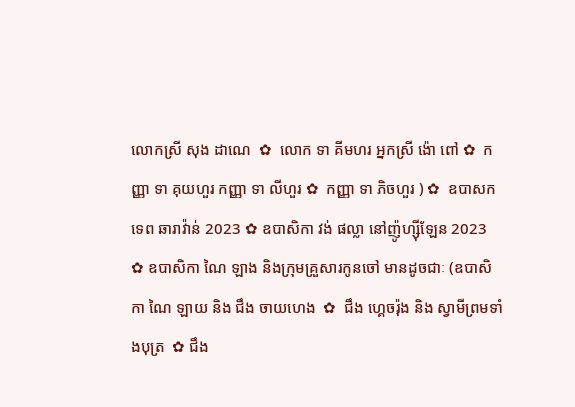លោកស្រី សុង ដាណេ  ✿  លោក ទា គីមហរ អ្នកស្រី ង៉ោ ពៅ ✿  កញ្ញា ទា គុយហួរ កញ្ញា ទា លីហួរ ✿  កញ្ញា ទា ភិចហួរ ) ✿  ឧបាសក ទេព ឆារាវ៉ាន់ 2023 ✿ ឧបាសិកា វង់ ផល្លា នៅញ៉ូហ្ស៊ីឡែន 2023  ✿ ឧបាសិកា ណៃ ឡាង និងក្រុមគ្រួសារកូនចៅ មានដូចជាៈ (ឧបាសិកា ណៃ ឡាយ និង ជឹង ចាយហេង  ✿  ជឹង ហ្គេចរ៉ុង និង ស្វាមីព្រមទាំងបុត្រ  ✿ ជឹង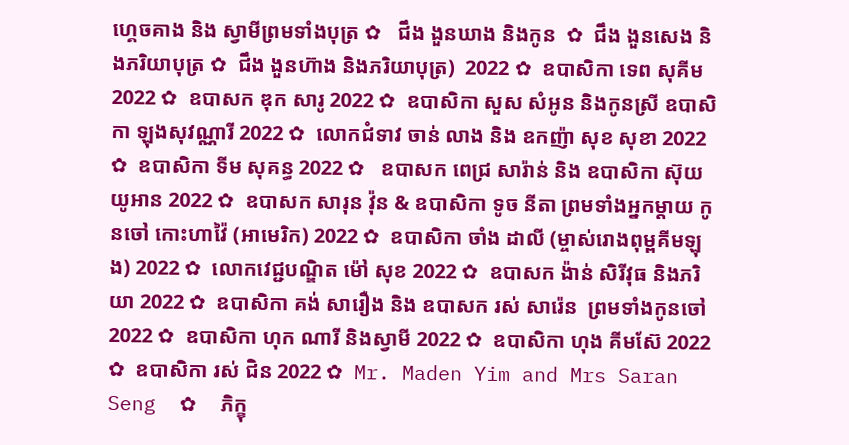ហ្គេចគាង និង ស្វាមីព្រមទាំងបុត្រ ✿   ជឹង ងួនឃាង និងកូន  ✿  ជឹង ងួនសេង និងភរិយាបុត្រ ✿  ជឹង ងួនហ៊ាង និងភរិយាបុត្រ)  2022 ✿  ឧបាសិកា ទេព សុគីម 2022 ✿  ឧបាសក ឌុក សារូ 2022 ✿  ឧបាសិកា សួស សំអូន និងកូនស្រី ឧបាសិកា ឡុងសុវណ្ណារី 2022 ✿  លោកជំទាវ ចាន់ លាង និង ឧកញ៉ា សុខ សុខា 2022 ✿  ឧបាសិកា ទីម សុគន្ធ 2022 ✿   ឧបាសក ពេជ្រ សារ៉ាន់ និង ឧបាសិកា ស៊ុយ យូអាន 2022 ✿  ឧបាសក សារុន វ៉ុន & ឧបាសិកា ទូច នីតា ព្រមទាំងអ្នកម្តាយ កូនចៅ កោះហាវ៉ៃ (អាមេរិក) 2022 ✿  ឧបាសិកា ចាំង ដាលី (ម្ចាស់រោងពុម្ពគីមឡុង) 2022 ✿  លោកវេជ្ជបណ្ឌិត ម៉ៅ សុខ 2022 ✿  ឧបាសក ង៉ាន់ សិរីវុធ និងភរិយា 2022 ✿  ឧបាសិកា គង់ សារឿង និង ឧបាសក រស់ សារ៉េន  ព្រមទាំងកូនចៅ 2022 ✿  ឧបាសិកា ហុក ណារី និងស្វាមី 2022 ✿  ឧបាសិកា ហុង គីមស៊ែ 2022 ✿  ឧបាសិកា រស់ ជិន 2022 ✿  Mr. Maden Yim and Mrs Saran Seng  ✿  ភិក្ខុ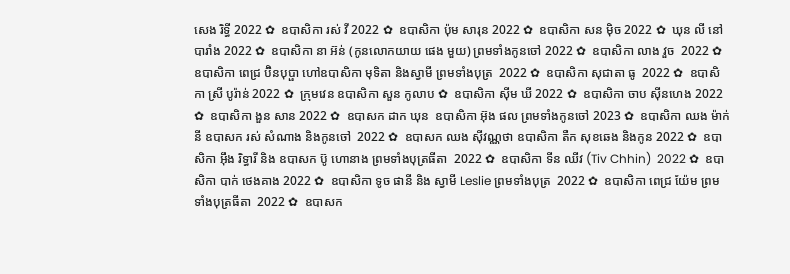សេង រិទ្ធី 2022 ✿  ឧបាសិកា រស់ វី 2022 ✿  ឧបាសិកា ប៉ុម សារុន 2022 ✿  ឧបាសិកា សន ម៉ិច 2022 ✿  ឃុន លី នៅបារាំង 2022 ✿  ឧបាសិកា នា អ៊ន់ (កូនលោកយាយ ផេង មួយ) ព្រមទាំងកូនចៅ 2022 ✿  ឧបាសិកា លាង វួច  2022 ✿  ឧបាសិកា ពេជ្រ ប៊ិនបុប្ផា ហៅឧបាសិកា មុទិតា និងស្វាមី ព្រមទាំងបុត្រ  2022 ✿  ឧបាសិកា សុជាតា ធូ  2022 ✿  ឧបាសិកា ស្រី បូរ៉ាន់ 2022 ✿  ក្រុមវេន ឧបាសិកា សួន កូលាប ✿  ឧបាសិកា ស៊ីម ឃី 2022 ✿  ឧបាសិកា ចាប ស៊ីនហេង 2022 ✿  ឧបាសិកា ងួន សាន 2022 ✿  ឧបាសក ដាក ឃុន  ឧបាសិកា អ៊ុង ផល ព្រមទាំងកូនចៅ 2023 ✿  ឧបាសិកា ឈង ម៉ាក់នី ឧបាសក រស់ សំណាង និងកូនចៅ  2022 ✿  ឧបាសក ឈង សុីវណ្ណថា ឧបាសិកា តឺក សុខឆេង និងកូន 2022 ✿  ឧបាសិកា អុឹង រិទ្ធារី និង ឧបាសក ប៊ូ ហោនាង ព្រមទាំងបុត្រធីតា  2022 ✿  ឧបាសិកា ទីន ឈីវ (Tiv Chhin)  2022 ✿  ឧបាសិកា បាក់ ថេងគាង 2022 ✿  ឧបាសិកា ទូច ផានី និង ស្វាមី Leslie ព្រមទាំងបុត្រ  2022 ✿  ឧបាសិកា ពេជ្រ យ៉ែម ព្រមទាំងបុត្រធីតា  2022 ✿  ឧបាសក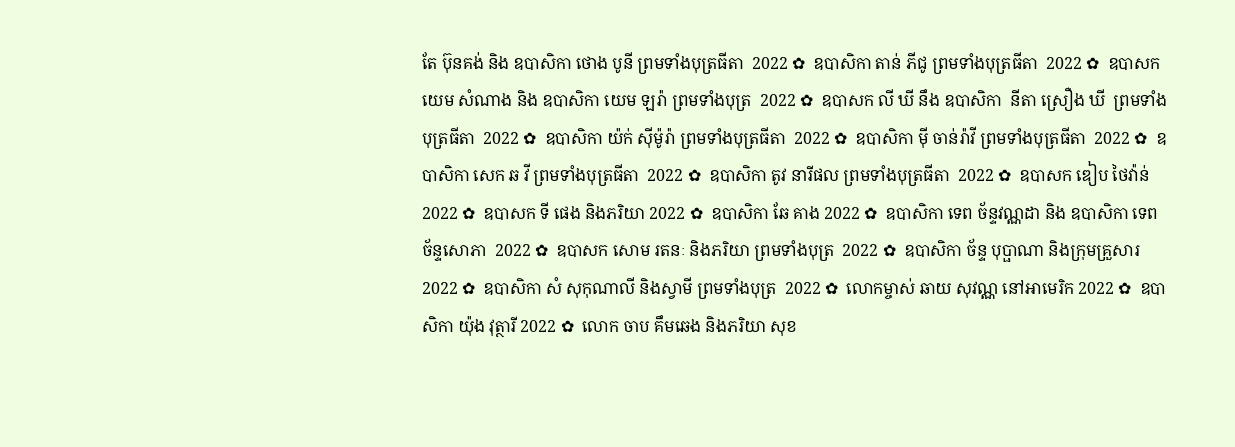តែ ប៊ុនគង់ និង ឧបាសិកា ថោង បូនី ព្រមទាំងបុត្រធីតា  2022 ✿  ឧបាសិកា តាន់ ភីជូ ព្រមទាំងបុត្រធីតា  2022 ✿  ឧបាសក យេម សំណាង និង ឧបាសិកា យេម ឡរ៉ា ព្រមទាំងបុត្រ  2022 ✿  ឧបាសក លី ឃី នឹង ឧបាសិកា  នីតា ស្រឿង ឃី  ព្រមទាំងបុត្រធីតា  2022 ✿  ឧបាសិកា យ៉ក់ សុីម៉ូរ៉ា ព្រមទាំងបុត្រធីតា  2022 ✿  ឧបាសិកា មុី ចាន់រ៉ាវី ព្រមទាំងបុត្រធីតា  2022 ✿  ឧបាសិកា សេក ឆ វី ព្រមទាំងបុត្រធីតា  2022 ✿  ឧបាសិកា តូវ នារីផល ព្រមទាំងបុត្រធីតា  2022 ✿  ឧបាសក ឌៀប ថៃវ៉ាន់ 2022 ✿  ឧបាសក ទី ផេង និងភរិយា 2022 ✿  ឧបាសិកា ឆែ គាង 2022 ✿  ឧបាសិកា ទេព ច័ន្ទវណ្ណដា និង ឧបាសិកា ទេព ច័ន្ទសោភា  2022 ✿  ឧបាសក សោម រតនៈ និងភរិយា ព្រមទាំងបុត្រ  2022 ✿  ឧបាសិកា ច័ន្ទ បុប្ផាណា និងក្រុមគ្រួសារ 2022 ✿  ឧបាសិកា សំ សុកុណាលី និងស្វាមី ព្រមទាំងបុត្រ  2022 ✿  លោកម្ចាស់ ឆាយ សុវណ្ណ នៅអាមេរិក 2022 ✿  ឧបាសិកា យ៉ុង វុត្ថារី 2022 ✿  លោក ចាប គឹមឆេង និងភរិយា សុខ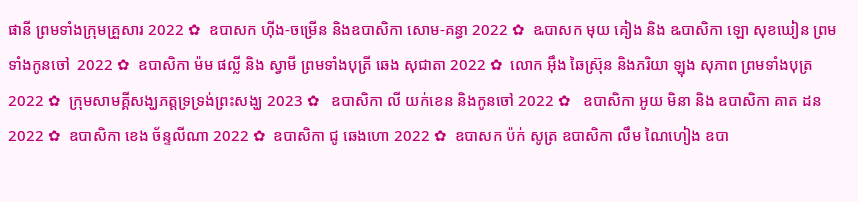ផានី ព្រមទាំងក្រុមគ្រួសារ 2022 ✿  ឧបាសក ហ៊ីង-ចម្រើន និងឧបាសិកា សោម-គន្ធា 2022 ✿  ឩបាសក មុយ គៀង និង ឩបាសិកា ឡោ សុខឃៀន ព្រមទាំងកូនចៅ  2022 ✿  ឧបាសិកា ម៉ម ផល្លី និង ស្វាមី ព្រមទាំងបុត្រី ឆេង សុជាតា 2022 ✿  លោក អ៊ឹង ឆៃស្រ៊ុន និងភរិយា ឡុង សុភាព ព្រមទាំងបុត្រ 2022 ✿  ក្រុមសាមគ្គីសង្ឃភត្តទ្រទ្រង់ព្រះសង្ឃ 2023 ✿   ឧបាសិកា លី យក់ខេន និងកូនចៅ 2022 ✿   ឧបាសិកា អូយ មិនា និង ឧបាសិកា គាត ដន 2022 ✿  ឧបាសិកា ខេង ច័ន្ទលីណា 2022 ✿  ឧបាសិកា ជូ ឆេងហោ 2022 ✿  ឧបាសក ប៉ក់ សូត្រ ឧបាសិកា លឹម ណៃហៀង ឧបា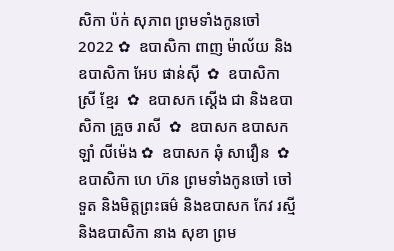សិកា ប៉ក់ សុភាព ព្រមទាំងកូនចៅ  2022 ✿  ឧបាសិកា ពាញ ម៉ាល័យ និង ឧបាសិកា អែប ផាន់ស៊ី  ✿  ឧបាសិកា ស្រី ខ្មែរ  ✿  ឧបាសក ស្តើង ជា និងឧបាសិកា គ្រួច រាសី  ✿  ឧបាសក ឧបាសក ឡាំ លីម៉េង ✿  ឧបាសក ឆុំ សាវឿន  ✿  ឧបាសិកា ហេ ហ៊ន ព្រមទាំងកូនចៅ ចៅទួត និងមិត្តព្រះធម៌ និងឧបាសក កែវ រស្មី និងឧបាសិកា នាង សុខា ព្រម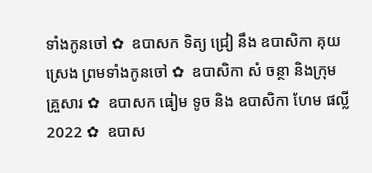ទាំងកូនចៅ ✿  ឧបាសក ទិត្យ ជ្រៀ នឹង ឧបាសិកា គុយ ស្រេង ព្រមទាំងកូនចៅ ✿  ឧបាសិកា សំ ចន្ថា និងក្រុមគ្រួសារ ✿  ឧបាសក ធៀម ទូច និង ឧបាសិកា ហែម ផល្លី 2022 ✿  ឧបាស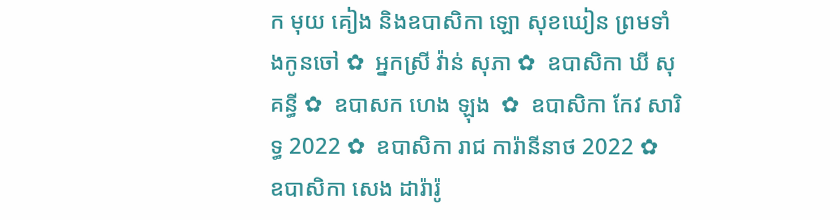ក មុយ គៀង និងឧបាសិកា ឡោ សុខឃៀន ព្រមទាំងកូនចៅ ✿  អ្នកស្រី វ៉ាន់ សុភា ✿  ឧបាសិកា ឃី សុគន្ធី ✿  ឧបាសក ហេង ឡុង  ✿  ឧបាសិកា កែវ សារិទ្ធ 2022 ✿  ឧបាសិកា រាជ ការ៉ានីនាថ 2022 ✿  ឧបាសិកា សេង ដារ៉ារ៉ូ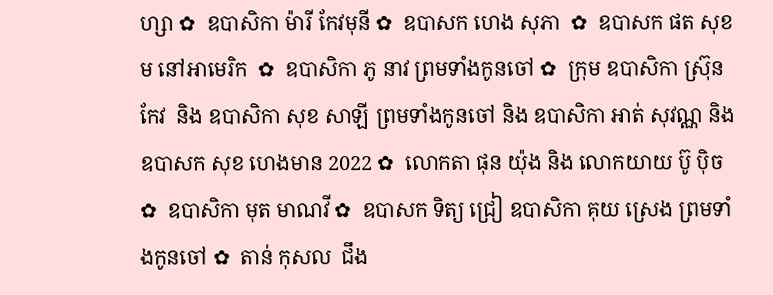ហ្សា ✿  ឧបាសិកា ម៉ារី កែវមុនី ✿  ឧបាសក ហេង សុភា  ✿  ឧបាសក ផត សុខម នៅអាមេរិក  ✿  ឧបាសិកា ភូ នាវ ព្រមទាំងកូនចៅ ✿  ក្រុម ឧបាសិកា ស្រ៊ុន កែវ  និង ឧបាសិកា សុខ សាឡី ព្រមទាំងកូនចៅ និង ឧបាសិកា អាត់ សុវណ្ណ និង  ឧបាសក សុខ ហេងមាន 2022 ✿  លោកតា ផុន យ៉ុង និង លោកយាយ ប៊ូ ប៉ិច ✿  ឧបាសិកា មុត មាណវី ✿  ឧបាសក ទិត្យ ជ្រៀ ឧបាសិកា គុយ ស្រេង ព្រមទាំងកូនចៅ ✿  តាន់ កុសល  ជឹង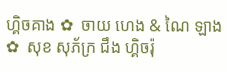ហ្គិចគាង ✿  ចាយ ហេង & ណៃ ឡាង ✿  សុខ សុភ័ក្រ ជឹង ហ្គិចរ៉ុ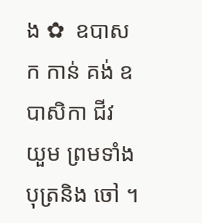ង ✿  ឧបាសក កាន់ គង់ ឧបាសិកា ជីវ យួម ព្រមទាំងបុត្រនិង ចៅ ។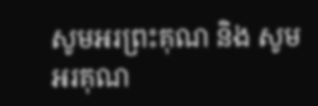សូមអរព្រះគុណ និង សូមអរគុណ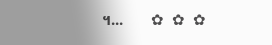។...       ✿  ✿  ✿